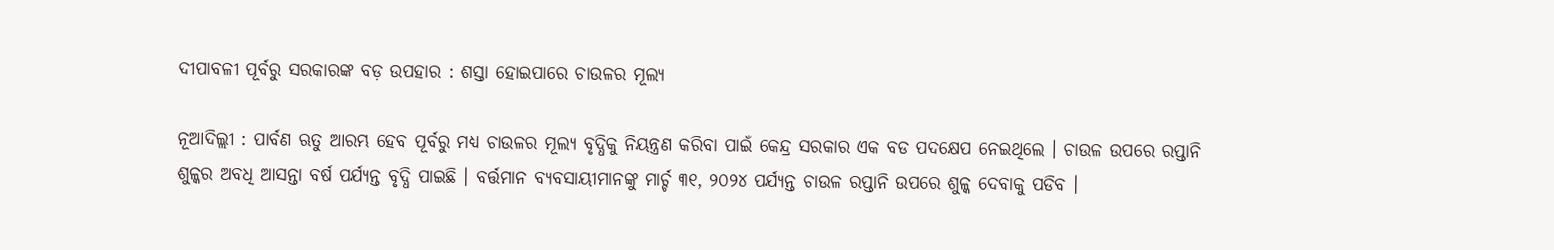ଦୀପାବଳୀ ପୂର୍ବରୁ ସରକାରଙ୍କ ବଡ଼ ଉପହାର : ଶସ୍ତା ହୋଇପାରେ ଚାଉଳର ମୂଲ୍ୟ

ନୂଆଦିଲ୍ଲୀ : ପାର୍ବଣ ଋତୁ ଆରମ୍ଭ ହେବ ପୂର୍ବରୁ ମଧ୍ୟ ଚାଉଳର ମୂଲ୍ୟ ବୃଦ୍ଧିକୁ ନିୟନ୍ତ୍ରଣ କରିବା ପାଇଁ କେନ୍ଦ୍ର ସରକାର ଏକ ବଡ ପଦକ୍ଷେପ ନେଇଥିଲେ । ଚାଉଳ ଉପରେ ରପ୍ତାନି ଶୁଳ୍କର ଅବଧି ଆସନ୍ତା ବର୍ଷ ପର୍ଯ୍ୟନ୍ତ ବୃଦ୍ଧି ପାଇଛି । ବର୍ତ୍ତମାନ ବ୍ୟବସାୟୀମାନଙ୍କୁ ମାର୍ଚ୍ଚ ୩୧, ୨୦୨୪ ପର୍ଯ୍ୟନ୍ତ ଚାଉଳ ରପ୍ତାନି ଉପରେ ଶୁଳ୍କ ଦେବାକୁ ପଡିବ ।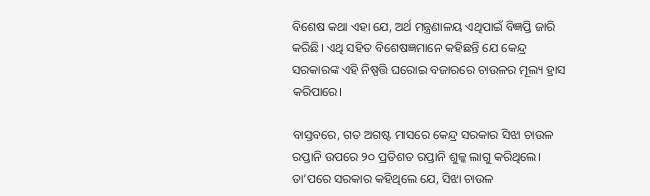ବିଶେଷ କଥା ଏହା ଯେ, ଅର୍ଥ ମନ୍ତ୍ରଣାଳୟ ଏଥିପାଇଁ ବିଜ୍ଞପ୍ତି ଜାରି କରିଛି। ଏଥି ସହିତ ବିଶେଷଜ୍ଞମାନେ କହିଛନ୍ତି ଯେ କେନ୍ଦ୍ର ସରକାରଙ୍କ ଏହି ନିଷ୍ପତ୍ତି ଘରୋଇ ବଜାରରେ ଚାଉଳର ମୂଲ୍ୟ ହ୍ରାସ କରିପାରେ।

ବାସ୍ତବରେ, ଗତ ଅଗଷ୍ଟ ମାସରେ କେନ୍ଦ୍ର ସରକାର ସିଝା ଚାଉଳ ରପ୍ତାନି ଉପରେ ୨୦ ପ୍ରତିଶତ ରପ୍ତାନି ଶୁଳ୍କ ଲାଗୁ କରିଥିଲେ। ତା’ପରେ ସରକାର କହିଥିଲେ ଯେ, ସିଝା ଚାଉଳ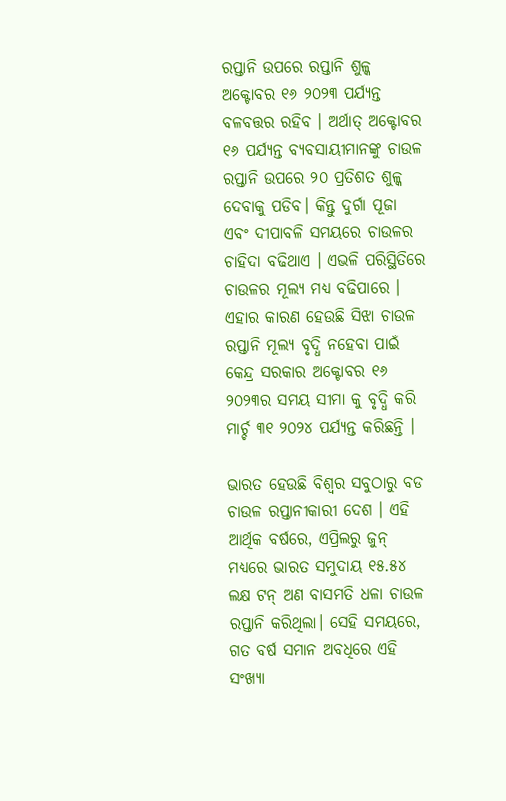ରପ୍ତାନି ଉପରେ ରପ୍ତାନି ଶୁଳ୍କ ଅକ୍ଟୋବର ୧୬ ୨୦୨୩ ପର୍ଯ୍ୟନ୍ତ ବଳବତ୍ତର ରହିବ । ଅର୍ଥାତ୍ ଅକ୍ଟୋବର ୧୬ ପର୍ଯ୍ୟନ୍ତ ବ୍ୟବସାୟୀମାନଙ୍କୁ ଚାଉଳ ରପ୍ତାନି ଉପରେ ୨୦ ପ୍ରତିଶତ ଶୁଳ୍କ ଦେବାକୁ ପଡିବ। କିନ୍ତୁ ଦୁର୍ଗା ପୂଜା ଏବଂ ଦୀପାବଳି ସମୟରେ ଚାଉଳର ଚାହିଦା ବଢିଥାଏ । ଏଭଳି ପରିସ୍ଥିତିରେ ଚାଉଳର ମୂଲ୍ୟ ମଧ୍ୟ ବଢିପାରେ । ଏହାର କାରଣ ହେଉଛି ସିଝା ଚାଉଳ ରପ୍ତାନି ମୂଲ୍ୟ ବୃଦ୍ଧି ନହେବା ପାଇଁ କେନ୍ଦ୍ର ସରକାର ଅକ୍ଟୋବର ୧୬ ୨୦୨୩ର ସମୟ ସୀମା କୁ ବୃଦ୍ଧି କରି ମାର୍ଚ୍ଚ ୩୧ ୨୦୨୪ ପର୍ଯ୍ୟନ୍ତ କରିଛନ୍ତି ।

ଭାରତ ହେଉଛି ବିଶ୍ୱର ସବୁଠାରୁ ବଡ ଚାଉଳ ରପ୍ତାନୀକାରୀ ଦେଶ । ଏହି ଆର୍ଥିକ ବର୍ଷରେ, ଏପ୍ରିଲରୁ ଜୁନ୍ ମଧ୍ୟରେ ଭାରତ ସମୁଦାୟ ୧୫.୫୪ ଲକ୍ଷ ଟନ୍ ଅଣ ବାସମତି ଧଳା ଚାଉଳ ରପ୍ତାନି କରିଥିଲା। ସେହି ସମୟରେ, ଗତ ବର୍ଷ ସମାନ ଅବଧିରେ ଏହି ସଂଖ୍ୟା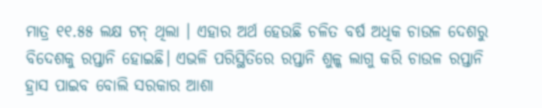ମାତ୍ର ୧୧.୫୫ ଲକ୍ଷ ଟନ୍ ଥିଲା । ଏହାର ଅର୍ଥ ହେଉଛି ଚଳିତ ବର୍ଷ ଅଧିକ ଚାଉଳ ଦେଶରୁ ବିଦେଶକୁ ରପ୍ତାନି ହୋଇଛି। ଏଭଳି ପରିସ୍ଥିତିରେ ରପ୍ତାନି ଶୁଳ୍କ ଲାଗୁ କରି ଚାଉଳ ରପ୍ତାନି ହ୍ରାସ ପାଇବ ବୋଲି ସରକାର ଆଶା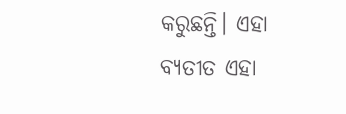କରୁଛନ୍ତି। ଏହା ବ୍ୟତୀତ ଏହା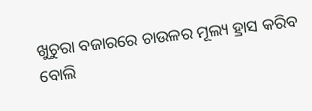ଖୁଚୁରା ବଜାରରେ ଚାଉଳର ମୂଲ୍ୟ ହ୍ରାସ କରିବ ବୋଲି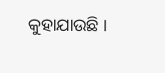କୁହାଯାଉଛି ।